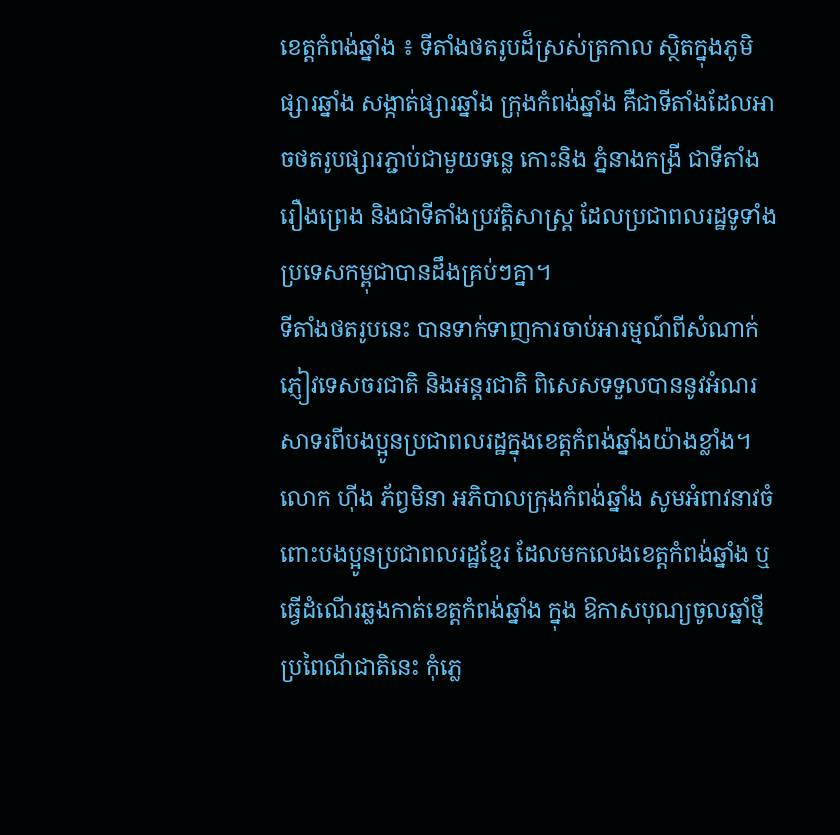ខេត្តកំពង់ឆ្នាំង ៖ ទីតាំងថតរូបដ៏ស្រស់ត្រកាល ស្ថិតក្នុងភូមិផ្សារឆ្នាំង សង្កាត់ផ្សារឆ្នាំង ក្រុងកំពង់ឆ្នាំង គឺជាទីតាំងដែលអាចថតរូបផ្សារភ្ជាប់ជាមួយទន្លេ កោះនិង ភ្នំនាងកង្រី ជាទីតាំងរឿងព្រេង និងជាទីតាំងប្រវត្តិសាស្រ្ត ដែលប្រជាពលរដ្ឋទូទាំងប្រទេសកម្ពុជាបានដឹងគ្រប់ៗគ្នា។
ទីតាំងថតរូបនេះ បានទាក់ទាញការចាប់អារម្មណ៍ពីសំណាក់ភ្ញៀវទេសចរជាតិ និងអន្តរជាតិ ពិសេសទទួលបាននូវអំណរសាទរពីបងប្អូនប្រជាពលរដ្ឋក្នុងខេត្តកំពង់ឆ្នាំងយ៉ាងខ្លាំង។
លោក ហ៊ីង ភ័ព្វមិនា អភិបាលក្រុងកំពង់ឆ្នាំង សូមអំពាវនាវចំពោះបងប្អូនប្រជាពលរដ្ឋខ្មែរ ដែលមកលេងខេត្តកំពង់ឆ្នាំង ឬ ធ្វើដំណើរឆ្លងកាត់ខេត្តកំពង់ឆ្នាំង ក្នុង ឱកាសបុណ្យចូលឆ្នាំថ្មីប្រពៃណីជាតិនេះ កុំភ្លេ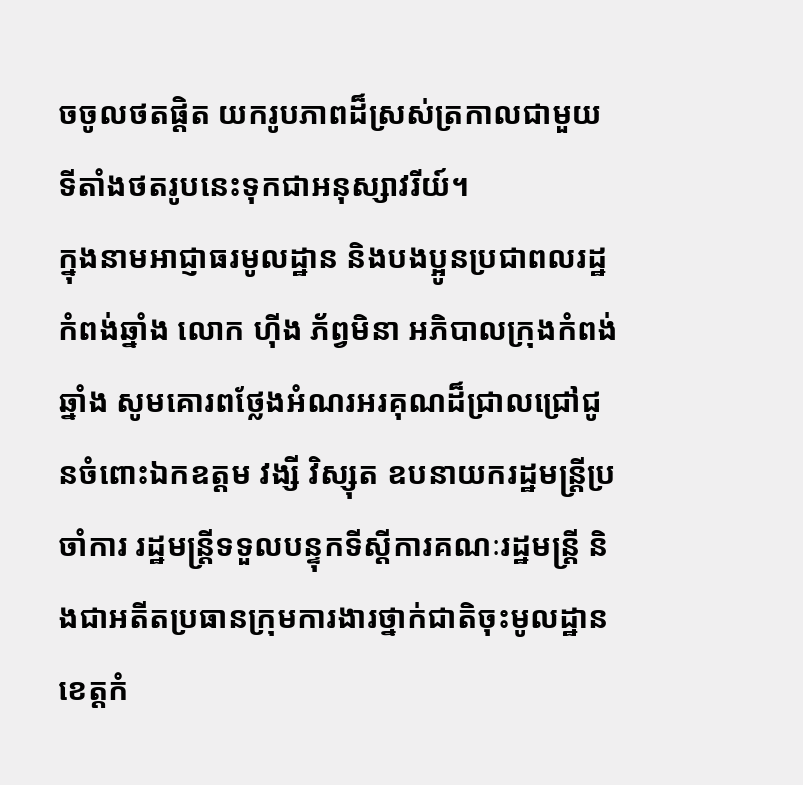ចចូលថតផ្តិត យករូបភាពដ៏ស្រស់ត្រកាលជាមួយទីតាំងថតរូបនេះទុកជាអនុស្សាវរីយ៍។
ក្នុងនាមអាជ្ញាធរមូលដ្ឋាន និងបងប្អូនប្រជាពលរដ្ឋកំពង់ឆ្នាំង លោក ហ៊ីង ភ័ព្វមិនា អភិបាលក្រុងកំពង់ឆ្នាំង សូមគោរពថ្លែងអំណរអរគុណដ៏ជ្រាលជ្រៅជូនចំពោះឯកឧត្តម វង្សី វិស្សុត ឧបនាយករដ្ឋមន្រ្តីប្រចាំការ រដ្ឋមន្ត្រីទទួលបន្ទុកទីស្តីការគណៈរដ្ឋមន្រ្តី និងជាអតីតប្រធានក្រុមការងារថ្នាក់ជាតិចុះមូលដ្ឋានខេត្តកំ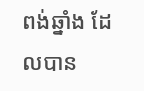ពង់ឆ្នាំង ដែលបាន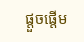ផ្តួចផ្តើម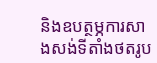និងឧបត្ថម្ភការសាងសង់ទីតាំងថតរូប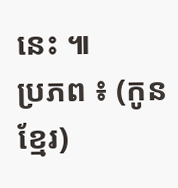នេះ ៕
ប្រភព ៖ (កូនខ្មែរ)